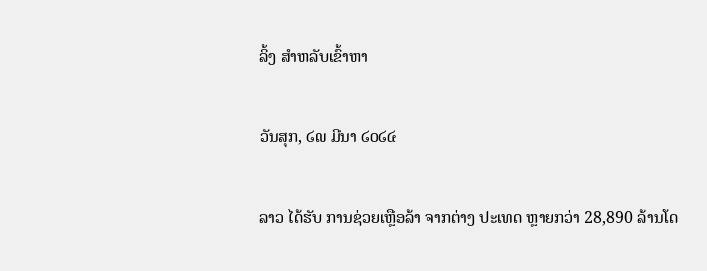ລິ້ງ ສຳຫລັບເຂົ້າຫາ

ວັນສຸກ, ໒໙ ມີນາ ໒໐໒໔

ລາວ ໄດ້ຮັບ ການຊ່ວຍເຫຼືອລ້າ ຈາກຕ່າງ ປະເທດ ຫຼາຍກວ່າ 28,890 ລ້ານໂດ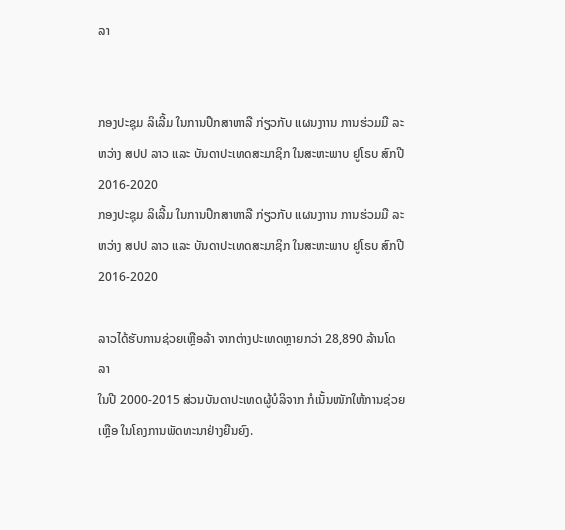ລາ


ກອງປະຊຸມ ລິເລີ້ມ ໃນການປຶກສາຫາລື ກ່ຽວກັບ ແຜນງາານ ການຮ່ວມມື ລະຫວ່າງ ສປປ ລາວ ແລະ ບັນດາປະເທດສະມາຊິກ ໃນສະຫະພາບ ຢູໂຣບ ສົກປີ 2016-2020
ກອງປະຊຸມ ລິເລີ້ມ ໃນການປຶກສາຫາລື ກ່ຽວກັບ ແຜນງາານ ການຮ່ວມມື ລະຫວ່າງ ສປປ ລາວ ແລະ ບັນດາປະເທດສະມາຊິກ ໃນສະຫະພາບ ຢູໂຣບ ສົກປີ 2016-2020

ລາວໄດ້ຮັບການຊ່ວຍເຫຼືອລ້າ ຈາກຕ່າງປະເທດຫຼາຍກວ່າ 28,890 ລ້ານໂດລາ
ໃນປີ 2000-2015 ສ່ວນບັນດາປະເທດຜູ້ບໍລິຈາກ ກໍເນັ້ນໜັກໃຫ້ການຊ່ວຍເຫຼືອ ໃນໂຄງການພັດທະນາຢ່າງຍືນຍົງ.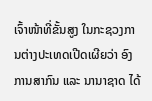ເຈົ້າໜ້າທີ່ຂັ້ນສູງ ໃນກະຊວງການຕ່າງປະເທດເປີດເຜີຍວ່າ ອົງການສາກົນ ແລະ ນານາຊາດ ໄດ້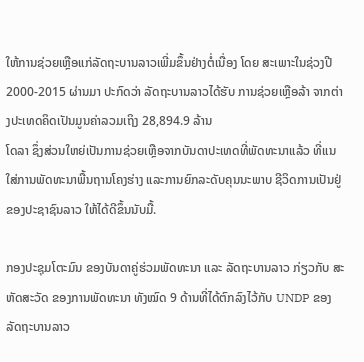ໃຫ້ການຊ່ວຍເຫຼືອແກ່ລັດຖະບານລາວເພີ່ມຂຶ້ນຢ່າງຕໍ່ເນື່ອງ ໂດຍ ສະເພາະໃນຊ່ວງປີ 2000-2015 ຜ່ານມາ ປະກົດວ່າ ລັດຖະບານລາວໄດ້ຮັບ ການຊ່ວຍເຫຼືອລ້າ ຈາກຕ່າງປະເທດຄິດເປັນມູນຄ່າລວມເຖິງ 28,894.9 ລ້ານ
ໂດລາ ຊຶ່ງສ່ວນໃຫຍ່ເປັນການຊ່ວຍເຫຼືອຈາກບັນດາປະເທດທີ່ພັດທະນາແລ້ວ ທີ່ແນໃສ່ການພັດທະນາພື້ນຖານໂຄງຮ່າງ ແລະການຍົກລະດັບຄຸນນະພາບ ຊີວິດການເປັນຢູ່ ຂອງປະຊາຊົນລາວ ໃຫ້ໄດ້ດີຂຶ້ນນັບມື້.

ກອງປະຊຸມໂຕະມົນ ຂອງບັນດາຄູ່ຮ່ວມພັດທະນາ ແລະ ລັດຖະບານລາວ ກ່ຽວກັບ ສະຫັດສະວັດ ຂອງການພັດທະນາ ທັງໝົດ 9 ດ້ານທີ່ໄດ້ຕົກລົງໄວ້ກັບ UNDP ຂອງລັດຖະບານລາວ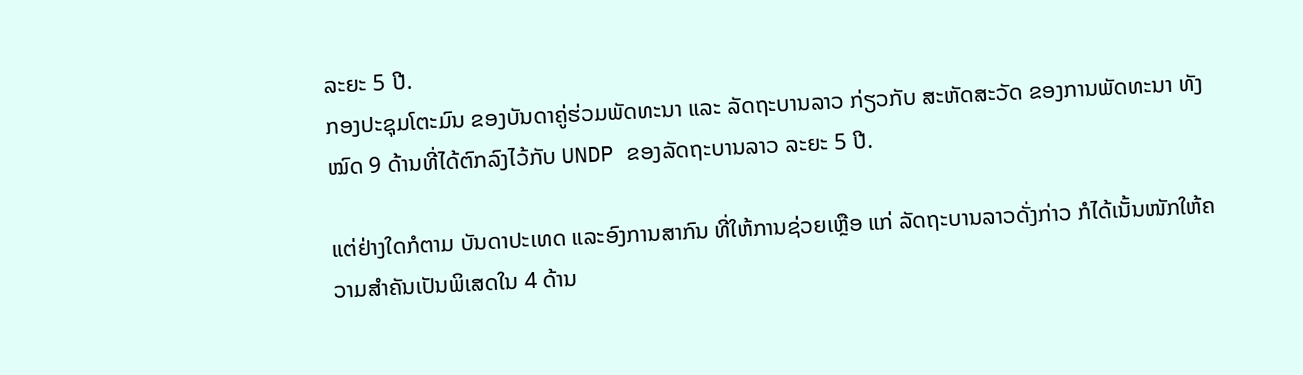ລະຍະ 5 ປີ.
ກອງປະຊຸມໂຕະມົນ ຂອງບັນດາຄູ່ຮ່ວມພັດທະນາ ແລະ ລັດຖະບານລາວ ກ່ຽວກັບ ສະຫັດສະວັດ ຂອງການພັດທະນາ ທັງໝົດ 9 ດ້ານທີ່ໄດ້ຕົກລົງໄວ້ກັບ UNDP ຂອງລັດຖະບານລາວ ລະຍະ 5 ປີ.

ແຕ່ຢ່າງໃດກໍຕາມ ບັນດາປະເທດ ແລະອົງການສາກົນ ທີ່ໃຫ້ການຊ່ວຍເຫຼືອ ແກ່ ລັດຖະບານລາວດັ່ງກ່າວ ກໍໄດ້ເນັ້ນໜັກໃຫ້ຄວາມສຳຄັນເປັນພິເສດໃນ 4 ດ້ານ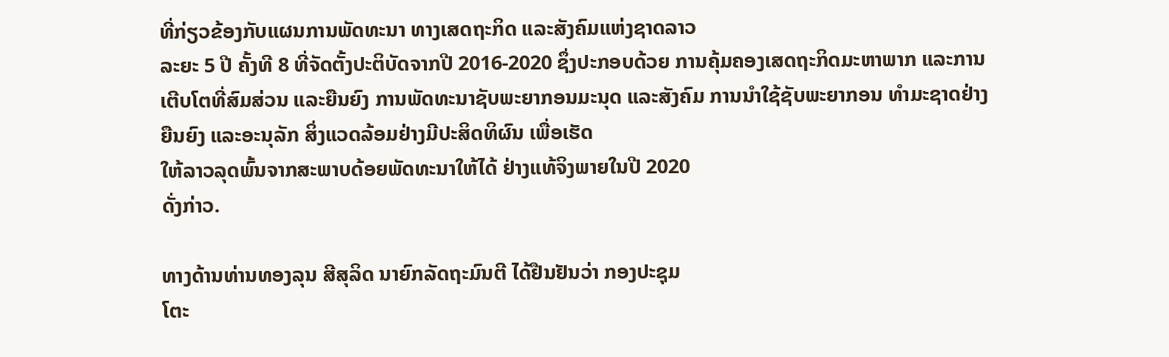ທີ່ກ່ຽວຂ້ອງກັບແຜນການພັດທະນາ ທາງເສດຖະກິດ ແລະສັງຄົມແຫ່ງຊາດລາວ
ລະຍະ 5 ປີ ຄັ້ງທີ 8 ທີ່ຈັດຕັ້ງປະຕິບັດຈາກປີ 2016-2020 ຊຶ່ງປະກອບດ້ວຍ ການຄຸ້ມຄອງເສດຖະກິດມະຫາພາກ ແລະການເຕີບໂຕທີ່ສົມສ່ວນ ແລະຍືນຍົງ ການພັດທະນາຊັບພະຍາກອນມະນຸດ ແລະສັງຄົມ ການນຳໃຊ້ຊັບພະຍາກອນ ທຳມະຊາດຢ່າງຍືນຍົງ ແລະອະນຸລັກ ສິ່ງແວດລ້ອມຢ່າງມີປະສິດທິຜົນ ເພື່ອເຮັດ
ໃຫ້ລາວລຸດພົ້ນຈາກສະພາບດ້ອຍພັດທະນາໃຫ້ໄດ້ ຢ່າງແທ້ຈິງພາຍໃນປີ 2020
ດັ່ງກ່າວ.

ທາງດ້ານທ່ານທອງລຸນ ສີສຸລິດ ນາຍົກລັດຖະມົນຕີ ໄດ້ຢືນຢັນວ່າ ກອງປະຊຸມ
ໂຕະ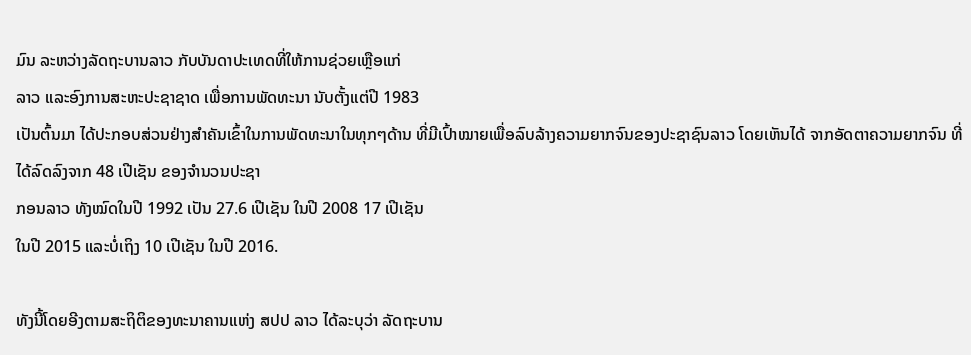ມົນ ລະຫວ່າງລັດຖະບານລາວ ກັບບັນດາປະເທດທີ່ໃຫ້ການຊ່ວຍເຫຼືອແກ່
ລາວ ແລະອົງການສະຫະປະຊາຊາດ ເພື່ອການພັດທະນາ ນັບຕັ້ງແຕ່ປີ 1983
ເປັນຕົ້ນມາ ໄດ້ປະກອບສ່ວນຢ່າງສຳຄັນເຂົ້າໃນການພັດທະນາໃນທຸກໆດ້ານ ທີ່ມີເປົ້າໝາຍເພື່ອລົບລ້າງຄວາມຍາກຈົນຂອງປະຊາຊົນລາວ ໂດຍເຫັນໄດ້ ຈາກອັດຕາຄວາມຍາກຈົນ ທີ່ໄດ້ລົດລົງຈາກ 48 ເປີເຊັນ ຂອງຈຳນວນປະຊາ
ກອນລາວ ທັງໝົດໃນປີ 1992 ເປັນ 27.6 ເປີເຊັນ ໃນປີ 2008 17 ເປີເຊັນ
ໃນປີ 2015 ແລະບໍ່ເຖິງ 10 ເປີເຊັນ ໃນປີ 2016.

ທັງນີ້ໂດຍອີງຕາມສະຖິຕິຂອງທະນາຄານແຫ່ງ ສປປ ລາວ ໄດ້ລະບຸວ່າ ລັດຖະບານ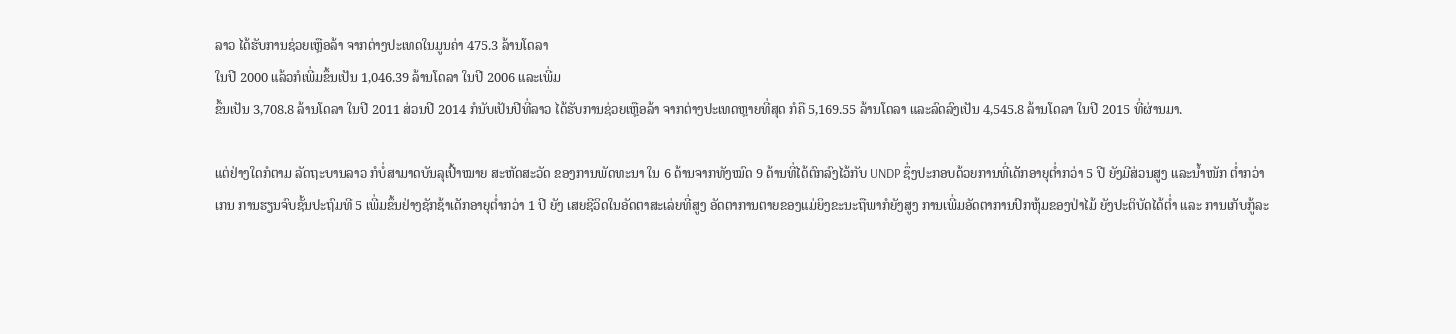ລາວ ໄດ້ຮັບການຊ່ວຍເຫຼືອລ້າ ຈາກຕ່າງປະເທດໃນມູນຄ່າ 475.3 ລ້ານໂດລາ
ໃນປີ 2000 ແລ້ວກໍເພີ່ມຂຶ້ນເປັນ 1,046.39 ລ້ານໂດລາ ໃນປີ 2006 ແລະເພີ່ມ
ຂຶ້ນເປັນ 3,708.8 ລ້ານໂດລາ ໃນປີ 2011 ສ່ວນປີ 2014 ກໍນັບເປັນປີທີ່ລາວ ໄດ້ຮັບການຊ່ວຍເຫຼືອລ້າ ຈາກຕ່າງປະເທດຫຼາຍທີ່ສຸດ ກໍຄື 5,169.55 ລ້ານໂດລາ ແລະລົດລົງເປັນ 4,545.8 ລ້ານໂດລາ ໃນປີ 2015 ທີ່ຜ່ານມາ.

ແຕ່ຢ່າງໃດກໍຕາມ ລັດຖະບານລາວ ກໍບໍ່ສາມາດບັນລຸເປົ້າໝາຍ ສະຫັດສະວັດ ຂອງການພັດທະນາ ໃນ 6 ດ້ານຈາກທັງໝົດ 9 ດ້ານທີ່ໄດ້ຕົກລົງໄວ້ກັບ UNDP ຊຶ່ງປະກອບດ້ວຍການທີ່ເດັກອາຍຸຕ່ຳກວ່າ 5 ປີ ຍັງມີສ່ວນສູງ ແລະນ້ຳໜັກ ຕ່ຳກວ່າ
ເກນ ການຮຽນຈົບຊັ້ນປະຖົມທີ 5 ເພີ່ມຂຶ້ນຢ່າງຊັກຊ້າເດັກອາຍຸຕ່ຳກວ່າ 1 ປີ ຍັງ ເສຍຊີວິດໃນອັດຕາສະເລ່ຍທີ່ສູງ ອັດຕາການຕາຍຂອງແມ່ຍິງຂະນະຖືພາກໍຍັງສູງ ການເພີ່ມອັດຕາການປົກຫຸ້ມຂອງປ່າໄມ້ ຍັງປະຕິບັດໄດ້ຕ່ຳ ແລະ ການເກັບກູ້ລະ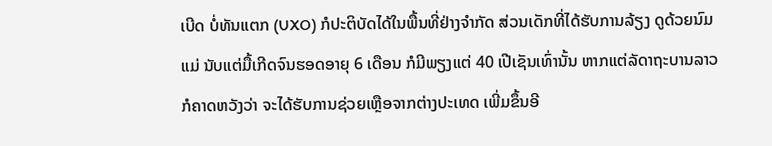ເບີດ ບໍ່ທັນແຕກ (UXO) ກໍປະຕິບັດໄດ້ໃນພື້ນທີ່ຢ່າງຈຳກັດ ສ່ວນເດັກທີ່ໄດ້ຮັບການລ້ຽງ ດູດ້ວຍນົມແມ່ ນັບແຕ່ມື້ເກີດຈົນຮອດອາຍຸ 6 ເດືອນ ກໍມີພຽງແຕ່ 40 ເປີເຊັນເທົ່ານັ້ນ ຫາກແຕ່ລັດາຖະບານລາວ ກໍຄາດຫວັງວ່າ ຈະໄດ້ຮັບການຊ່ວຍເຫຼືອຈາກຕ່າງປະເທດ ເພີ່ມຂຶ້ນອີ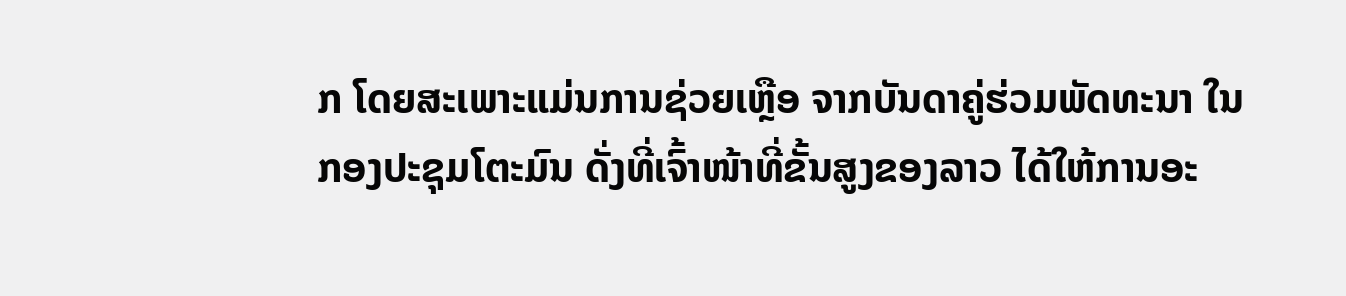ກ ໂດຍສະເພາະແມ່ນການຊ່ວຍເຫຼືອ ຈາກບັນດາຄູ່ຮ່ວມພັດທະນາ ໃນ
ກອງປະຊຸມໂຕະມົນ ດັ່ງທີ່ເຈົ້າໜ້າທີ່ຂັ້ນສູງຂອງລາວ ໄດ້ໃຫ້ການອະ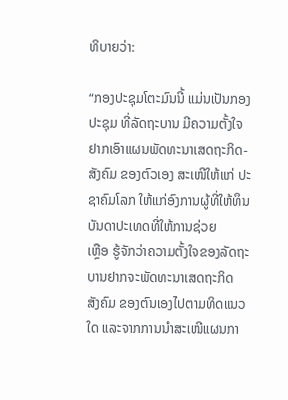ທິບາຍວ່າ:

“ກອງປະຊຸມໂຕະມົນນີ້ ແມ່ນເປັນກອງປະຊຸມ ທີ່ລັດຖະບານ ມີຄວາມຕັ້ງໃຈ ຢາກເອົາແຜນພັດທະນາເສດຖະກິດ-ສັງຄົມ ຂອງຕົວເອງ ສະເໜີໃຫ້ແກ່ ປະຊາຄົມໂລກ ໃຫ້ແກ່ອົງການຜູ້ທີ່ໃຫ້ທຶນ ບັນດາປະເທດທີ່ໃຫ້ການຊ່ວຍ
ເຫຼືອ ຮູ້ຈັກວ່າຄວາມຕັ້ງໃຈຂອງລັດຖະບານຢາກຈະພັດທະນາເສດຖະກິດ
ສັງຄົມ ຂອງຕົນເອງໄປຕາມທິດແນວໃດ ແລະຈາກການນຳສະເໜີແຜນກາ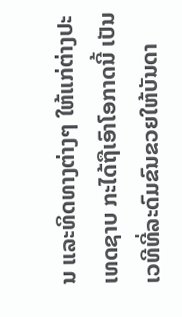ນ ແລະທິດທາງຕ່າງໆ ໃຫ້ແກ່ຕ່າງປະເທດຊາບ ກະໄດ້ຖືເອົາໂອກາດນີ້ ເປັນ ເວທີທີ່ລະດົມຂົນຂວຍໃຫ້ບັນດາ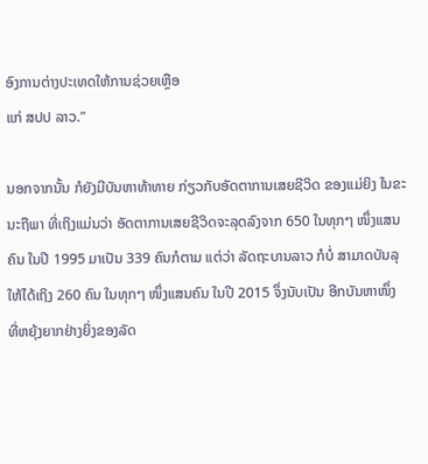ອົງການຕ່າງປະເທດໃຫ້ການຊ່ວຍເຫຼືອ
ແກ່ ສປປ ລາວ.”

ນອກຈາກນັ້ນ ກໍຍັງມີບັນຫາທ້າທາຍ ກ່ຽວກັບອັດຕາການເສຍຊີວິດ ຂອງແມ່ຍິງ ໃນຂະນະຖືພາ ທີ່ເຖິງແມ່ນວ່າ ອັດຕາການເສຍຊີວິດຈະລຸດລົງຈາກ 650 ໃນທຸກໆ ໜຶ່ງແສນຄົນ ໃນປີ 1995 ມາເປັນ 339 ຄົນກໍຕາມ ແຕ່ວ່າ ລັດຖະບານລາວ ກໍບໍ່ ສາມາດບັນລຸໃຫ້ໄດ້ເຖິງ 260 ຄົນ ໃນທຸກໆ ໜຶ່ງແສນຄົນ ໃນປີ 2015 ຈຶ່ງນັບເປັນ ອີກບັນຫາໜຶ່ງ ທີ່ຫຍຸ້ງຍາກຢ່າງຍິ່ງຂອງລັດ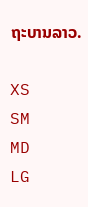ຖະບານລາວ.

XS
SM
MD
LG